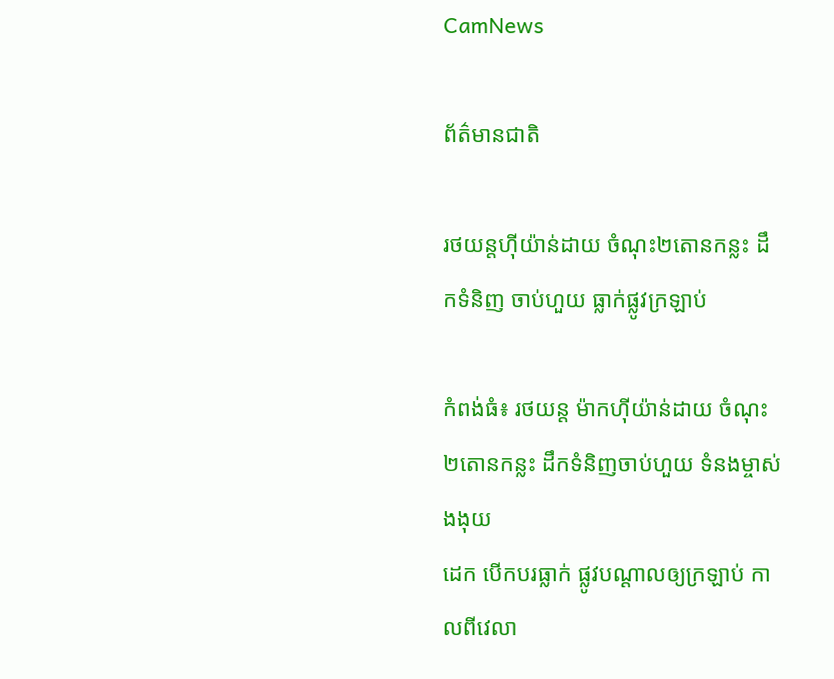CamNews

ព័ត៌មានជាតិ

រថយន្តហ៊ីយ៉ាន់ដាយ ចំណុះ២តោនកន្លះ ដឹកទំនិញ ចាប់ហួយ ធ្លាក់ផ្លូវក្រឡាប់

កំពង់ធំ៖ រថយន្ត ម៉ាកហ៊ីយ៉ាន់ដាយ ចំណុះ២តោនកន្លះ ដឹកទំនិញចាប់ហួយ ទំនងម្ចាស់ងងុយ
ដេក បើកបរធ្លាក់ ផ្លូវបណ្ដាលឲ្យក្រឡាប់ កាលពីវេលា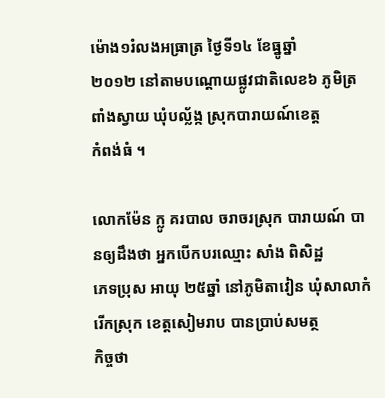ម៉ោង១រំលងអធ្រាត្រ ថ្ងៃទី១៤ ខែធ្នូឆ្នាំ
២០១២ នៅតាមបណ្តោយផ្លូវជាតិលេខ៦ ភូមិត្រពាំងស្វាយ ឃុំបល្ល័ង្ក ស្រុកបារាយណ៍ខេត្ត
កំពង់ធំ ។

លោកម៉ែន ក្លូ គរបាល ចរាចរស្រុក បារាយណ៍ បានឲ្យដឹងថា អ្នកបើកបរឈ្មោះ សាំង ពិសិដ្ឋ
ភេទប្រុស អាយុ ២៥ឆ្នាំ នៅភូមិតាវៀន ឃុំសាលាកំរើកស្រុក ខេត្ដសៀមរាប បានប្រាប់សមត្ថ
កិច្ចថា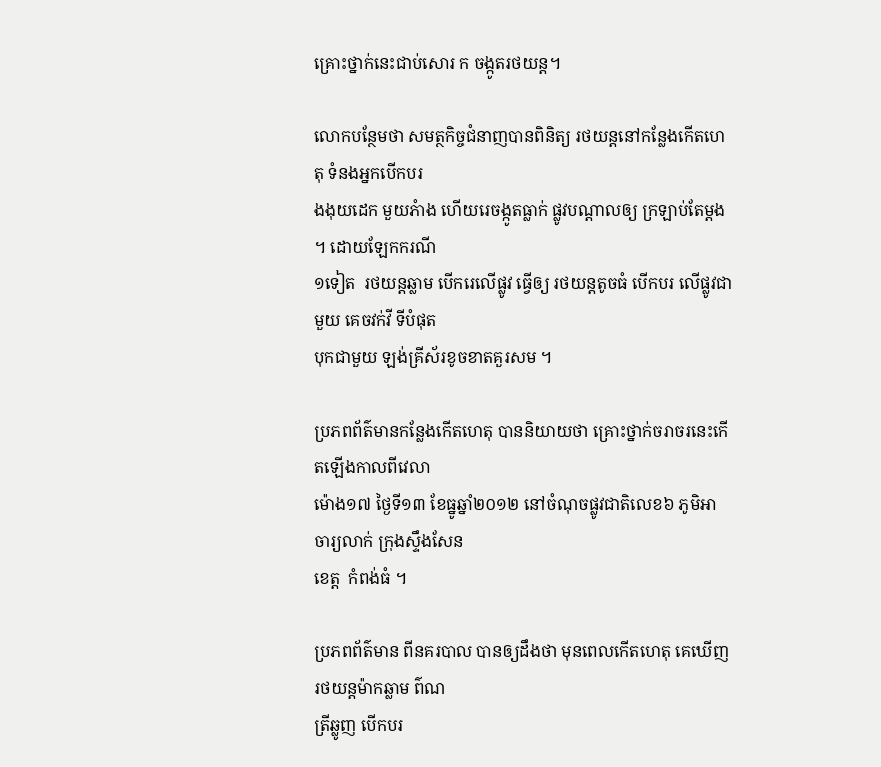គ្រោះថ្នាក់នេះជាប់សោរ ក ចង្កូតរថយន្ត។

លោកបន្ថែមថា សមត្ថកិច្ចជំនាញបានពិនិត្យ រថយន្ដនៅកន្លែងកើតហេតុ ទំនងអ្នកបើកបរ
ងងុយដេក មួយភំាង ហើយរេចង្កូតធ្លាក់ ផ្លូវបណ្ដាលឲ្យ ក្រឡាប់តែម្ដង ។ ដោយឡែកករណី
១ទៀត  រថយន្ដឆ្លាម បើករេលើផ្លូវ ធ្វើឲ្យ រថយន្ដតូចធំ បើកបរ លើផ្លូវជាមួយ គេចវក់វី ទីបំផុត
បុកជាមួយ ឡង់គ្រីស័រខូចខាតគួរសម ។

ប្រភពព័ត៌មានកន្លែងកើតហេតុ បាននិយាយថា គ្រោះថ្នាក់ចរាចរនេះកើតឡើងកាលពីវេលា
ម៉ោង១៧ ថ្ងៃទី១៣ ខែធ្នូឆ្នាំ២០១២ នៅចំណុចផ្លូវជាតិលេខ៦ ភូមិអាចារ្យលាក់ ក្រុងស្ទឹងសែន
ខេត្ត  កំពង់ធំ ។

ប្រភពព័ត៌មាន ពីនគរបាល បានឲ្យដឹងថា មុនពេលកើតហេតុ គេឃើញរថយន្ដម៉ាកឆ្លាម ព៌ណ
ត្រីឆ្លូញ បើកបរ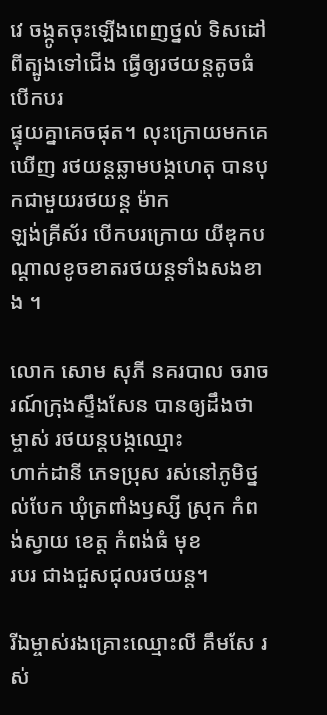វេ ចង្កូតចុះឡើងពេញថ្នល់ ទិសដៅពីត្បូងទៅជើង ធ្វើឲ្យរថយន្តតូចធំ បើកបរ
ផ្ទុយគ្នាគេចផុត។ លុះក្រោយមកគេឃើញ រថយន្ដឆ្លាមបង្កហេតុ បានបុកជាមួយរថយន្ដ ម៉ាក
ឡង់គ្រីស័រ បើកបរក្រោយ យីឌុកបណ្ដាលខូចខាតរថយន្ដទាំងសងខាង ។

លោក សោម សុភី នគរបាល ចរាចរណ៍ក្រុងស្ទឹងសែន បានឲ្យដឹងថា ម្ចាស់ រថយន្តបង្កឈ្មោះ
ហាក់ដានី ភេទប្រុស រស់នៅភូមិថ្នល់បែក ឃុំត្រពាំងឫស្សី ស្រុក កំពង់ស្វាយ ខេត្ដ កំពង់ធំ មុខ
របរ ជាងជួសជុលរថយន្ដ។

រីឯម្ចាស់រងគ្រោះឈ្មោះលី គឹមសែ រស់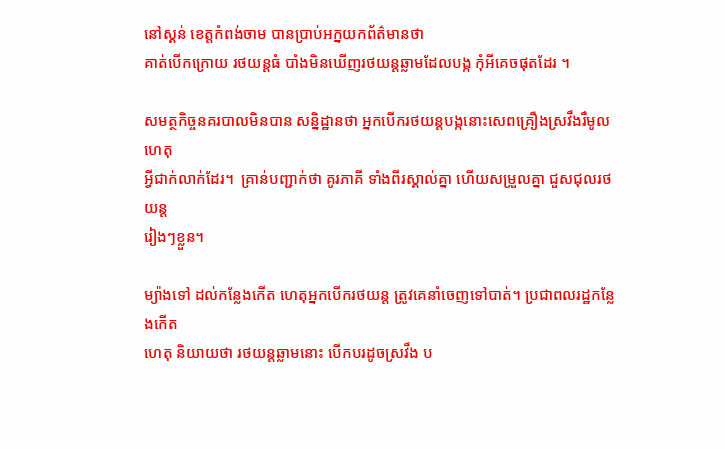នៅស្គន់ ខេត្តកំពង់ចាម បានប្រាប់អក្នយកព័ត៌មានថា
គាត់បើកក្រោយ រថយន្ដធំ បាំងមិនឃើញរថយន្ដឆ្លាមដែលបង្ក កុំអីគេចផុតដែរ ។

សមត្ថកិច្ចនគរបាលមិនបាន សន្និដ្ឋានថា អ្នកបើករថយន្ដបង្កនោះសេពគ្រឿងស្រវឹងរឺមូលហេតុ
អ្វីជាក់លាក់ដែរ។  គ្រាន់បញ្ជាក់ថា គូរភាគី ទាំងពីរស្គាល់គ្នា ហើយសម្រួលគ្នា ជួសជុលរថយន្ដ
រៀងៗខ្លួន។

ម្យ៉ាងទៅ ដល់កន្លែងកើត ហេតុអ្នកបើករថយន្ត ត្រូវគេនាំចេញទៅបាត់។ ប្រជាពលរដ្ឋកន្លែងកើត
ហេតុ និយាយថា រថយន្ដឆ្លាមនោះ បើកបរដូចស្រវឹង ប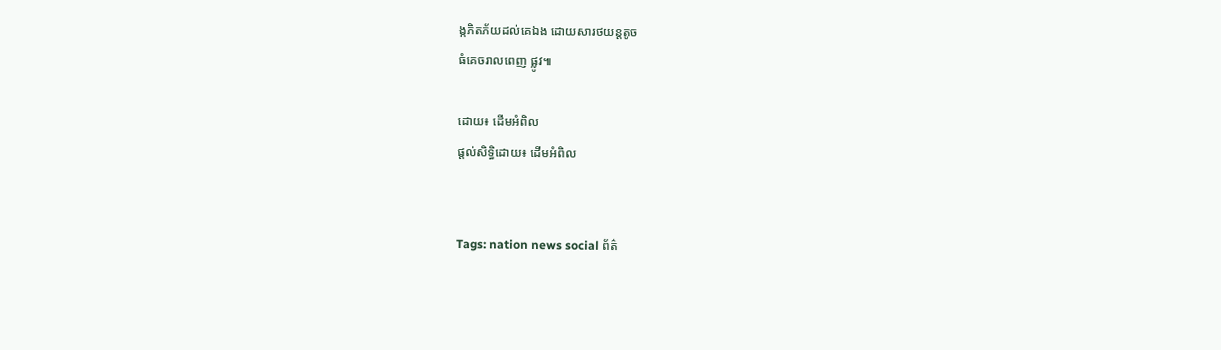ង្កភិតភ័យដល់គេឯង ដោយសារថយន្ដតូច
ធំគេចរាលពេញ ផ្លូវ៕

ដោយ៖ ដើមអំពិល
ផ្តល់សិទ្ធិដោយ៖ ដើមអំពិល


Tags: nation news social ព័ត៌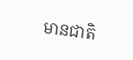មានជាតិ